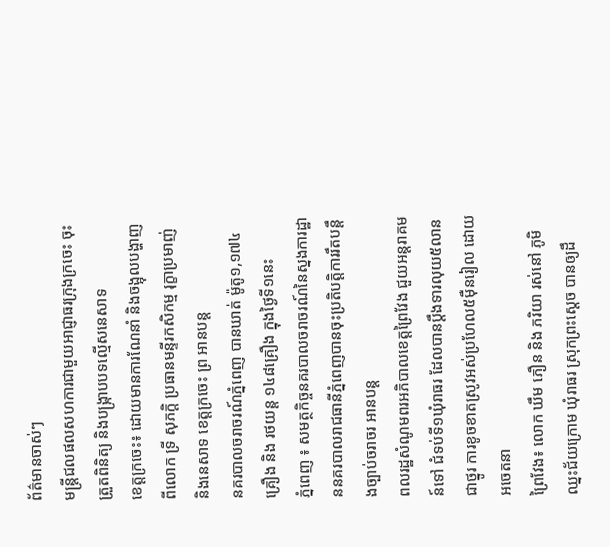ព័ត៌មានចាស់ៗ
មន្ត្រីជលផលសហការជាមួយអាជ្ញាធរក្រុងក្រចេះ ចុះត្រួតពិនិត្យ និងបង្រ្កាបបទល្មើសនេសាទ
ខេត្តក្រចេះ៖ ដោយមានការណែនាំ និងចង្អុលបង្ហាញពីលោក ទ្រី សុភក្តិ ប្រធានមន្ទីរកសិកម្ម រុក្ខាប្រមាញ់ និងនេសាទ ខេត្តក្រចេះ ព្រ អានបន្ត
នគរបាលចរាចរណ៍ភ្នំពេញ បានឃាត់ ម៉ូតូ១,១៧៤គ្រឿង និង រថយន្ត ១៤៨គ្រឿង ក្នុងថ្ងៃទី១នេះ
ភ្នំពេញ ៖ សមត្ថកិច្ចនគរបាលចរាចរណ៍នៃស្នងការដ្ឋាននគរបាលរាជធានីភ្នំពេញបានចុះប្រតិបត្តិការរឹតបន្តឹងច្បាប់ចរាចរ អានបន្ត
ពលរដ្ឋសំណូមពរអភិបាលខេត្តព្រៃវែង ជួយអន្តរាគមន៍ទៅ ជំទប់ទី១ឃុំរាធរ ដែលបានប្តឹងទារលុយ៥លាន ជាថ្នូរ ការខូចខាតស្រូវអស់ប្រហែល៥ម៉ឺនរៀល ដោយអចេតនា
ព្រៃវែង៖ លោក ឃឹម ភឿន និង ភរិយា រស់នៅ ភូមិឈ្នះជ័យក្រោម ឃុំរាធរ ស្រុកព្រះស្តេច បានឲ្យដឹ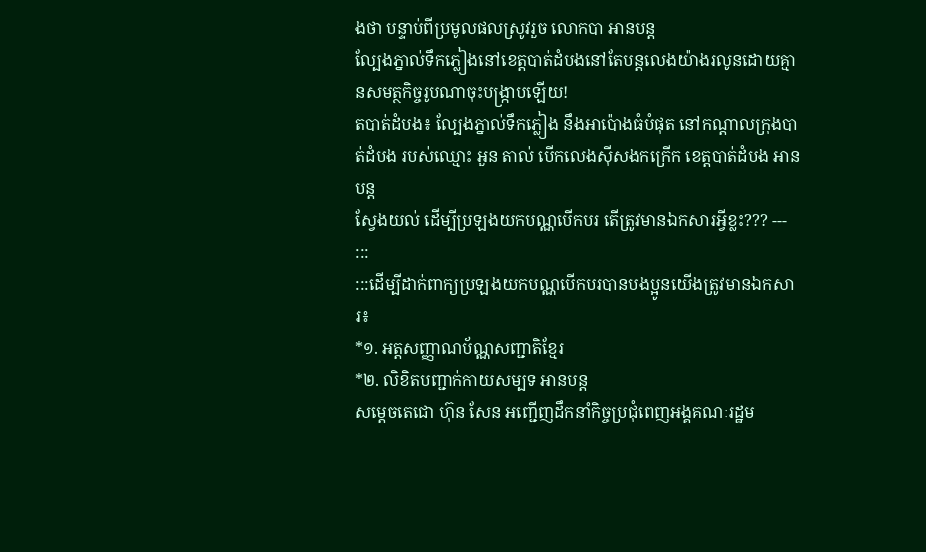ងថា បន្ទាប់ពីប្រមូលផលស្រូវរួច លោកបា អានបន្ត
ល្បែងភ្នាល់ទឹកភ្លៀងនៅខេត្តបាត់ដំបងនៅតែបន្តលេងយ៉ាងរលូនដោយគ្មានសមត្ថកិច្ចរូបណាចុះបង្រ្កាបឡើយ!
តបាត់ដំបង៖ ល្បែងភ្នាល់ទឹកភ្លៀង នឹងអាប៉ោងធំបំផុត នៅកណ្ដាលក្រុងបាត់ដំបង របស់ឈ្មោះ អួន តាល់ បើកលេងស៊ីសងកក្រើក ខេត្តបាត់ដំបង អានបន្ត
ស្វែងយល់ ដើម្បីប្រឡងយកបណ្ណបើកបរ តើត្រូវមានឯកសារអ្វីខ្លះ??? --- :::
:::ដើម្បីដាក់ពាក្យប្រឡងយកបណ្ណបើកបរបានបងប្អូនយើងត្រូវមានឯកសារ៖
*១. អត្តសញ្ញាណប័ណ្ណសញ្ជាតិខ្មែរ
*២. លិខិតបញ្ជាក់កាយសម្បទ អានបន្ត
សម្តេចតេជោ ហ៊ុន សែន អញ្ជើញដឹកនាំកិច្ចប្រជុំពេញអង្គគណៈរដ្ឋម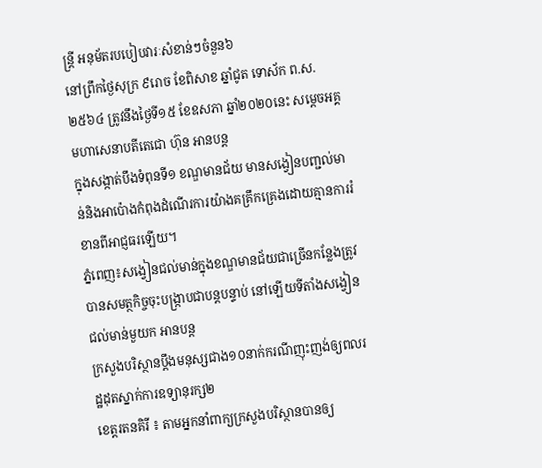ន្ត្រី អនុម័តរបបៀបវារៈសំខាន់ៗចំនួន៦
នៅព្រឹកថ្ងៃសុក្រ ៩រោច ខែពិសាខ ឆ្នាំជូត ទោស័ក ព.ស.២៥៦៤ ត្រូវនឹងថ្ងៃទី១៥ ខែឧសភា ឆ្នាំ២០២០នេះ សម្តេចអគ្គមហាសេនាបតីតេជោ ហ៊ុន អានបន្ត
ក្នុងសង្កាត់បឹងទំពុនទី១ ខណ្ឌមានជ័យ មានសង្វៀនបញ្ជល់មាន់និងអាប៉ោងកំពុងដំណើរការយ៉ាងគគ្រឹកគ្រេងដោយគ្មានការរំខានពីអាជ្ញធរឡើយ។
ភ្នំពេញ៖សង្វៀនជល់មាន់ក្នុងខណ្ឌមានជ័យជាច្រើនកន្លែងត្រូវបានសមត្ថកិច្ចចុះបង្ក្រាបជាបន្តបន្ទាប់ នៅឡើយទីតាំងសង្វៀនជល់មាន់មួយក អានបន្ត
ក្រសួងបរិស្ថានប្តឹងមនុស្សជាង១០នាក់ករណីញុះញង់ឲ្យពលរដ្ឋដុតស្នាក់ការឧទ្យានុរក្ស២
ខេត្តរតនគិរី ៖ តាមអ្នកនាំពាក្យក្រសួងបរិស្ថានបានឲ្យ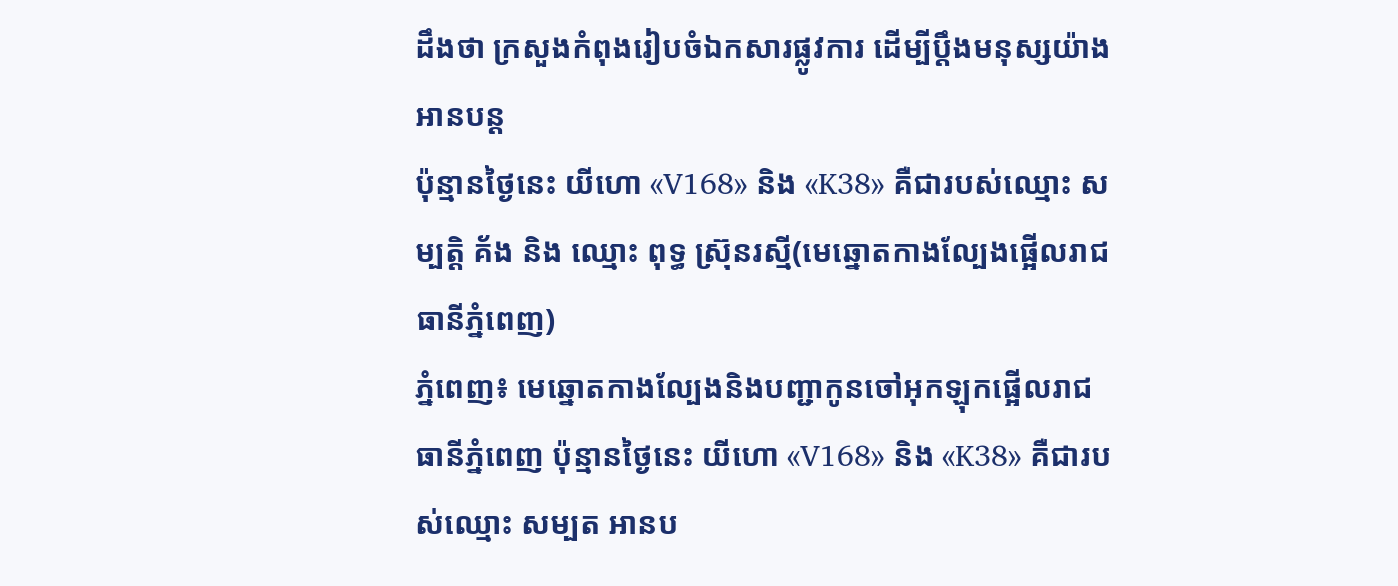ដឹងថា ក្រសួងកំពុងរៀបចំឯកសារផ្លូវការ ដើម្បីប្តឹងមនុស្សយ៉ាង អានបន្ត
ប៉ុន្មានថ្ងៃនេះ យីហោ «V168» និង «K38» គឺជារបស់ឈ្មោះ សម្បត្តិ គ័ង និង ឈ្មោះ ពុទ្ធ ស្រ៊ុនរស្មី(មេឆ្នោតកាងល្បែងផ្អើលរាជធានីភ្នំពេញ)
ភ្នំពេញ៖ មេឆ្នោតកាងល្បែងនិងបញ្ជាកូនចៅអុកឡុកផ្អើលរាជធានីភ្នំពេញ ប៉ុន្មានថ្ងៃនេះ យីហោ «V168» និង «K38» គឺជារបស់ឈ្មោះ សម្បត អានប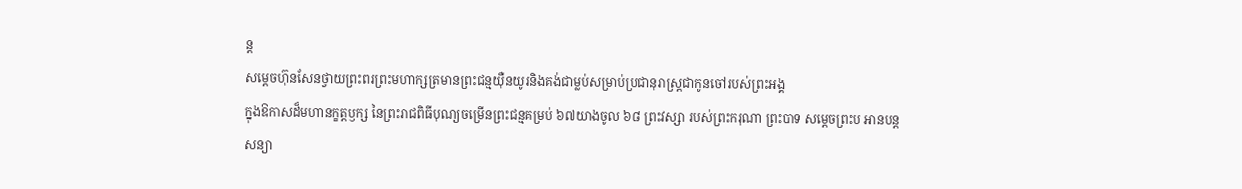ន្ត
សម្តេចហ៊ុនសែនថ្វាយព្រះពរព្រះមហាក្សត្រមានព្រះជន្មយ៉ឺនយូរនិងគង់ជាម្លប់សម្រាប់ប្រជានុរាស្រ្តជាកូនចៅរបស់ព្រះអង្គ
ក្នុងឱកាសដ៏មហានក្ខត្តឫក្ស នៃព្រះរាជពិធីបុណ្យចម្រើនព្រះជន្មគម្រប់ ៦៧យាងចូល ៦៨ ព្រះវស្សា របស់ព្រះករុណា ព្រះបាទ សម្តេចព្រះប អានបន្ត
សន្យា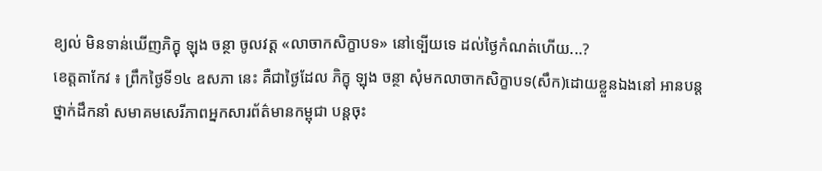ខ្យល់ មិនទាន់ឃើញភិក្ខុ ឡុង ចន្ថា ចូលវត្ត «លាចាកសិក្ខាបទ» នៅទ្បេីយទេ ដល់ថ្ងៃកំណត់ហេីយ...?
ខេត្តតាកែវ ៖ ព្រឹកថ្ងៃទី១៤ ឧសភា នេះ គឺជាថ្ងៃដែល ភិក្ខុ ឡុង ចន្ថា សុំមកលាចាកសិក្ខាបទ(សឹក)ដោយខ្លួនឯងនៅ អានបន្ត
ថ្នាក់ដឹកនាំ សមាគមសេរីភាពអ្នកសារព័ត៌មានកម្ពុជា បន្តចុះ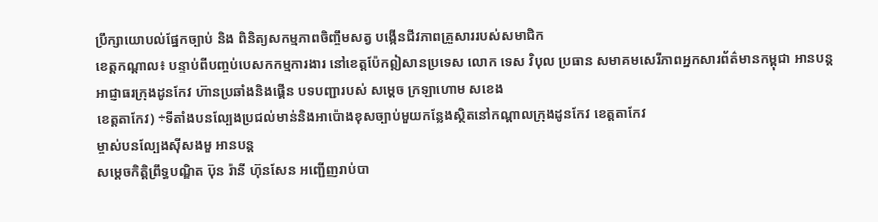ប្រឹក្សាយោបល់ផ្នែកច្បាប់ និង ពិនិត្យសកម្មភាពចិញ្ចឹមសត្វ បង្កើនជីវភាពគ្រួសាររបស់សមាជិក
ខេត្តកណ្តាល៖ បន្ទាប់ពីបញ្ចប់បេសកកម្មការងារ នៅខេត្តប៉ែកឦសានប្រទេស លោក ទេស វិបុល ប្រធាន សមាគមសេរីភាពអ្នកសារព័ត៌មានកម្ពុជា អានបន្ត
អាជ្ញាធរក្រុងដូនកែវ ហ៊ានប្រឆាំងនិងផ្គើន បទបញ្ជារបស់ សម្តេច ក្រឡាហោម សខេង
ខេត្តតាកែវ) ÷ទីតាំងបនល្បែងប្រជល់មាន់និងអាប៉ោងខុសច្បាប់មួយកន្លែងស្ថិតនៅកណ្តាលក្រុងដូនកែវ ខេត្តតាកែវ
ម្ចាស់បនល្បែងសុីសងមួ អានបន្ត
សម្តេចកិត្តិព្រឹទ្ធបណ្ឌិត ប៊ុន រ៉ានី ហ៊ុនសែន អញ្ជើញរាប់បា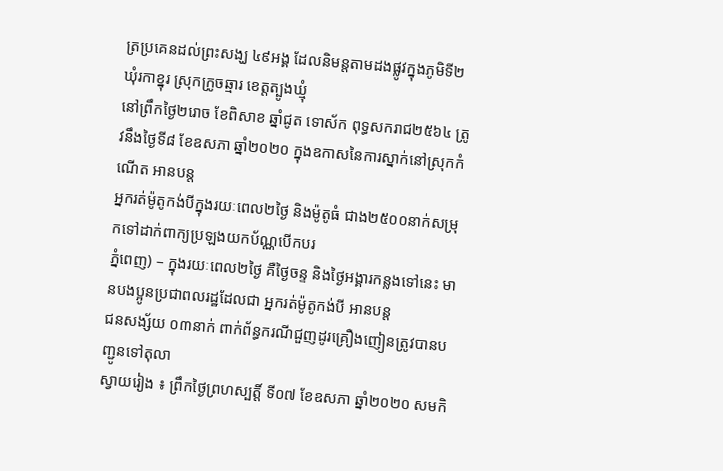ត្រប្រគេនដល់ព្រះសង្ឃ ៤៩អង្គ ដែលនិមន្តតាមដងផ្លូវក្នុងភូមិទី២ ឃុំរកាខ្នុរ ស្រុកក្រូចឆ្មារ ខេត្តត្បូងឃ្មុំ
នៅព្រឹកថ្ងៃ២រោច ខែពិសាខ ឆ្នាំជូត ទោស័ក ពុទ្ធសករាជ២៥៦៤ ត្រូវនឹងថ្ងៃទី៨ ខែឧសភា ឆ្នាំ២០២០ ក្នុងឧកាសនៃការស្នាក់នៅស្រុកកំណើត អានបន្ត
អ្នករត់ម៉ូតូកង់បីក្នុងរយៈពេល២ថ្ងៃ និងម៉ូតូធំ ជាង២៥០០នាក់សម្រុកទៅដាក់ពាក្យប្រឡងយកប័ណ្ណបើកបរ
ភ្នំពេញ) – ក្នុងរយៈពេល២ថ្ងៃ គឺថ្ងៃចន្ទ និងថ្ងៃអង្គារកន្លងទៅនេះ មានបងប្អូនប្រជាពលរដ្ឋដែលជា អ្នករត់ម៉ូតូកង់បី អានបន្ត
ជនសង្ស័យ ០៣នាក់ ពាក់ព័ន្ធករណីជួញដូរគ្រឿងញៀនត្រូវបានបញ្ជូនទៅតុលា
ស្វាយរៀង ៖ ព្រឹកថ្ងៃព្រហស្បត្តិ៍ ទី០៧ ខែឧសភា ឆ្នាំ២០២០ សមកិ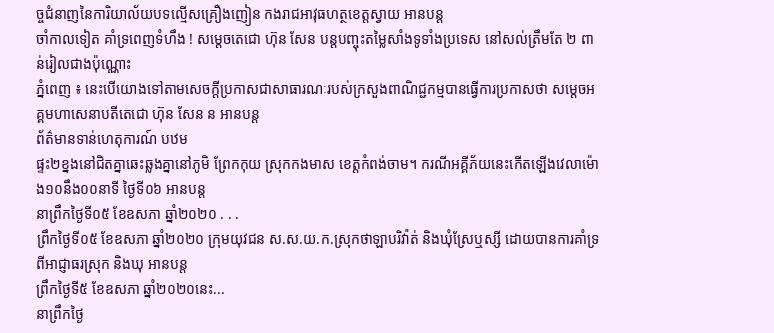ច្ចជំនាញនៃការិយាល័យបទល្មើសគ្រឿងញៀន កងរាជអាវុធហត្ថខេត្តស្វាយ អានបន្ត
ចាំកាលទៀត គាំទ្រពេញទំហឹង ! សម្តេចតេជោ ហ៊ុន សែន បន្តបញ្ចុះតម្លៃសាំងទូទាំងប្រទេស នៅសល់ត្រឹមតែ ២ ពាន់រៀលជាងប៉ុណ្ណោះ
ភ្នំពេញ ៖ នេះបើយោងទៅតាមសេចក្តីប្រកាសជាសាធារណៈរបស់ក្រសួងពាណិជ្ជកម្មបានធ្វើការប្រកាសថា សម្ដេចអគ្គមហាសេនាបតីតេជោ ហ៊ុន សែន ន អានបន្ត
ព័ត៌មានទាន់ហេតុការណ៍ បឋម
ផ្ទះ២ខ្នងនៅជិតគ្នាឆេះឆ្លងគ្នានៅភូមិ ព្រែកកុយ ស្រុកកងមាស ខេត្តកំពង់ចាម។ ករណីអគ្គីភ័យនេះកើតឡើងវេលាម៉ោង១០នឹង០០នាទី ថ្ងៃទី០៦ អានបន្ត
នាព្រឹកថ្ងៃទី០៥ ខែឧសភា ឆ្នាំ២០២០ . . .
ព្រឹកថ្ងៃទី០៥ ខែឧសភា ឆ្នាំ២០២០ ក្រុមយុវជន ស.ស.យ.ក.ស្រុកថាឡាបរិវ៉ាត់ និងឃុំស្រែឬស្សី ដោយបានការគាំទ្រពីអាជ្ញាធរស្រុក និងឃុ អានបន្ត
ព្រឹកថ្ងៃទី៥ ខែឧសភា ឆ្នាំ២០២០នេះ...
នាព្រឹកថ្ងៃ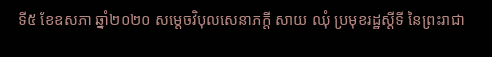ទី៥ ខែឧសភា ឆ្នាំ២០២០ សម្តេចវិបុលសេនាភក្តី សាយ ឈុំ ប្រមុខរដ្ឋស្តីទី នៃព្រះរាជា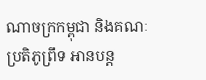ណាចក្រកម្ពុជា និងគណៈប្រតិភូព្រឹទ អានបន្ត